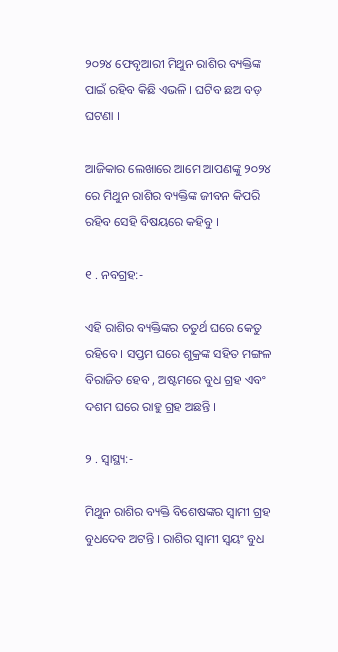୨୦୨୪ ଫେବୃଆରୀ ମିଥୁନ ରାଶିର ବ୍ୟକ୍ତିଙ୍କ ପାଇଁ ରହିବ କିଛି ଏଭଳି । ଘଟିବ ଛଅ ବଡ଼ ଘଟଣା ।

ଆଜିକାର ଲେଖାରେ ଆମେ ଆପଣଙ୍କୁ ୨୦୨୪ ରେ ମିଥୁନ ରାଶିର ବ୍ୟକ୍ତିଙ୍କ ଜୀବନ କିପରି ରହିବ ସେହି ବିଷୟରେ କହିବୁ ।

୧ . ନବଗ୍ରହ:-

ଏହି ରାଶିର ବ୍ୟକ୍ତିଙ୍କର ଚତୁର୍ଥ ଘରେ କେତୁ ରହିବେ । ସପ୍ତମ ଘରେ ଶୁକ୍ରଙ୍କ ସହିତ ମଙ୍ଗଳ ବିରାଜିତ ହେବ , ଅଷ୍ଟମରେ ବୁଧ ଗ୍ରହ ଏବଂ ଦଶମ ଘରେ ରାହୁ ଗ୍ରହ ଅଛନ୍ତି ।

୨ . ସ୍ୱାସ୍ଥ୍ୟ:-

ମିଥୁନ ରାଶିର ବ୍ୟକ୍ତି ବିଶେଷଙ୍କର ସ୍ୱାମୀ ଗ୍ରହ ବୁଧଦେବ ଅଟନ୍ତି । ରାଶିର ସ୍ୱାମୀ ସ୍ବୟଂ ବୁଧ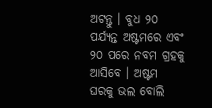ଅଟନ୍ତୁ । ବୁଧ ୨୦ ପର୍ଯ୍ୟନ୍ତ ଅଷ୍ଟମରେ ଏବଂ ୨୦ ପରେ ନବମ ଗ୍ରହକୁ ଆସିବେ । ଅଷ୍ଟମ ଘରକୁ ଭଲ ବୋଲି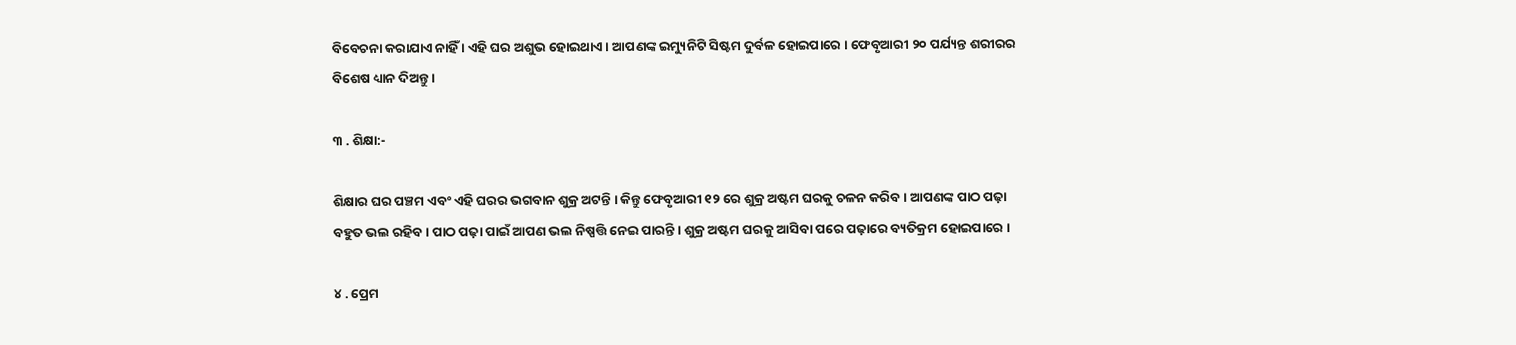ବିବେଚନା କରାଯାଏ ନାହିଁ । ଏହି ଘର ଅଶୁଭ ହୋଇଥାଏ । ଆପଣଙ୍କ ଇମ୍ୟୁନିଟି ସିଷ୍ଟମ ଦୁର୍ବଳ ହୋଇପାରେ । ଫେବୃଆରୀ ୨୦ ପର୍ଯ୍ୟନ୍ତ ଶରୀରର ବିଶେଷ ଧ୍ୟାନ ଦିଅନ୍ତୁ ।

୩ . ଶିକ୍ଷା:-

ଶିକ୍ଷାର ଘର ପଞ୍ଚମ ଏବଂ ଏହି ଘରର ଭଗବାନ ଶୁକ୍ର ଅଟନ୍ତି । କିନ୍ତୁ ଫେବୃଆରୀ ୧୨ ରେ ଶୁକ୍ର ଅଷ୍ଟମ ଘରକୁ ଚଳନ କରିବ । ଆପଣଙ୍କ ପାଠ ପଢ଼ା ବହୁତ ଭଲ ରହିବ । ପାଠ ପଢ଼ା ପାଇଁ ଆପଣ ଭଲ ନିଷ୍ପତ୍ତି ନେଇ ପାରନ୍ତି । ଶୁକ୍ର ଅଷ୍ଟମ ଘରକୁ ଆସିବା ପରେ ପଢ଼ାରେ ବ୍ୟତିକ୍ରମ ହୋଇପାରେ ।

୪ . ପ୍ରେମ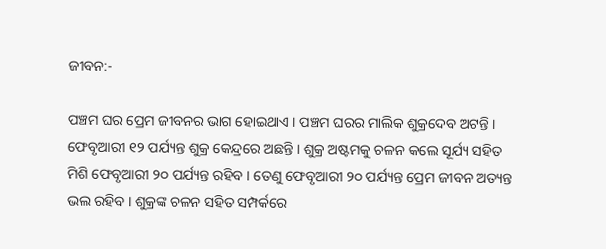ଜୀବନ:-

ପଞ୍ଚମ ଘର ପ୍ରେମ ଜୀବନର ଭାଗ ହୋଇଥାଏ । ପଞ୍ଚମ ଘରର ମାଲିକ ଶୁକ୍ରଦେବ ଅଟନ୍ତି । ଫେବୃଆରୀ ୧୨ ପର୍ଯ୍ୟନ୍ତ ଶୁକ୍ର କେନ୍ଦ୍ରରେ ଅଛନ୍ତି । ଶୁକ୍ର ଅଷ୍ଟମକୁ ଚଳନ କଲେ ସୂର୍ଯ୍ୟ ସହିତ ମିଶି ଫେବୃଆରୀ ୨୦ ପର୍ଯ୍ୟନ୍ତ ରହିବ । ତେଣୁ ଫେବୃଆରୀ ୨୦ ପର୍ଯ୍ୟନ୍ତ ପ୍ରେମ ଜୀବନ ଅତ୍ୟନ୍ତ ଭଲ ରହିବ । ଶୁକ୍ରଙ୍କ ଚଳନ ସହିତ ସମ୍ପର୍କରେ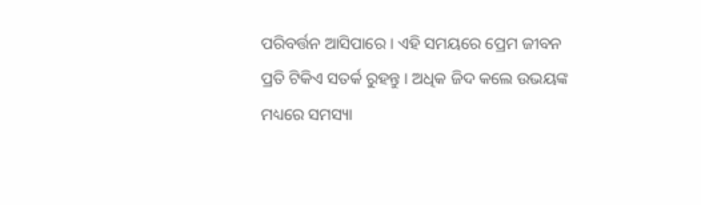ପରିବର୍ତ୍ତନ ଆସିପାରେ । ଏହି ସମୟରେ ପ୍ରେମ ଜୀବନ ପ୍ରତି ଟିକିଏ ସତର୍କ ରୁହନ୍ତୁ । ଅଧିକ ଜିଦ କଲେ ଉଭୟଙ୍କ ମଧ୍ୟରେ ସମସ୍ୟା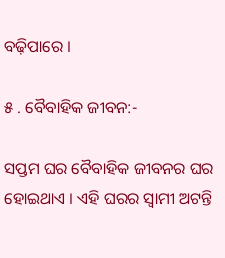ବଢ଼ିପାରେ ।

୫ . ବୈବାହିକ ଜୀବନ:-

ସପ୍ତମ ଘର ବୈବାହିକ ଜୀବନର ଘର ହୋଇଥାଏ । ଏହି ଘରର ସ୍ୱାମୀ ଅଟନ୍ତି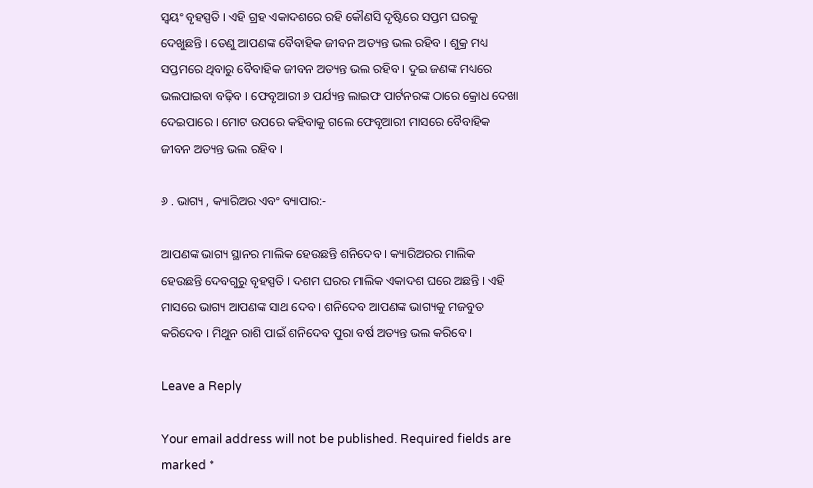ସ୍ୱୟଂ ବୃହସ୍ପତି । ଏହି ଗ୍ରହ ଏକାଦଶରେ ରହି କୌଣସି ଦୃଷ୍ଟିରେ ସପ୍ତମ ଘରକୁ ଦେଖୁଛନ୍ତି । ତେଣୁ ଆପଣଙ୍କ ବୈବାହିକ ଜୀବନ ଅତ୍ୟନ୍ତ ଭଲ ରହିବ । ଶୁକ୍ର ମଧ୍ୟ ସପ୍ତମରେ ଥିବାରୁ ବୈବାହିକ ଜୀବନ ଅତ୍ୟନ୍ତ ଭଲ ରହିବ । ଦୁଇ ଜଣଙ୍କ ମଧ୍ୟରେ ଭଲପାଇବା ବଢ଼ିବ । ଫେବୃଆରୀ ୬ ପର୍ଯ୍ୟନ୍ତ ଲାଇଫ ପାର୍ଟନରଙ୍କ ଠାରେ କ୍ରୋଧ ଦେଖା ଦେଇପାରେ । ମୋଟ ଉପରେ କହିବାକୁ ଗଲେ ଫେବୃଆରୀ ମାସରେ ବୈବାହିକ ଜୀବନ ଅତ୍ୟନ୍ତ ଭଲ ରହିବ ।

୬ . ଭାଗ୍ୟ , କ୍ୟାରିଅର ଏବଂ ବ୍ୟାପାର:-

ଆପଣଙ୍କ ଭାଗ୍ୟ ସ୍ଥାନର ମାଲିକ ହେଉଛନ୍ତି ଶନିଦେବ । କ୍ୟାରିଅରର ମାଲିକ ହେଉଛନ୍ତି ଦେବଗୁରୁ ବୃହସ୍ପତି । ଦଶମ ଘରର ମାଲିକ ଏକାଦଶ ଘରେ ଅଛନ୍ତି । ଏହି ମାସରେ ଭାଗ୍ୟ ଆପଣଙ୍କ ସାଥ ଦେବ । ଶନିଦେବ ଆପଣଙ୍କ ଭାଗ୍ୟକୁ ମଜବୁତ କରିଦେବ । ମିଥୁନ ରାଶି ପାଇଁ ଶନିଦେବ ପୁରା ବର୍ଷ ଅତ୍ୟନ୍ତ ଭଲ କରିବେ ।

Leave a Reply

Your email address will not be published. Required fields are marked *